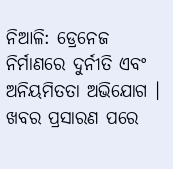ନିଆଳି: ଡ୍ରେନେଜ ନିର୍ମାଣରେ ଦୁର୍ନୀତି ଏବଂ ଅନିୟମିତତା ଅଭିଯୋଗ । ଖବର ପ୍ରସାରଣ ପରେ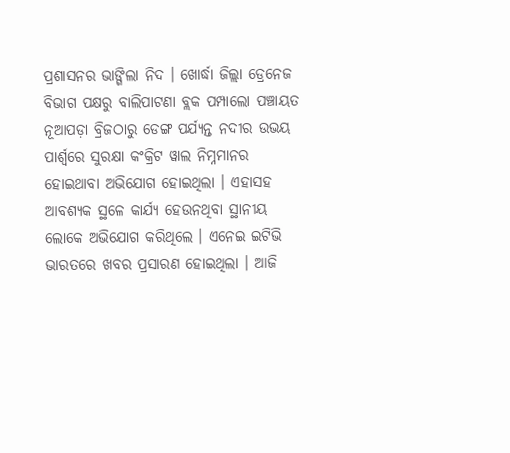ପ୍ରଶାସନର ଭାଙ୍ଗିଲା ନିଦ । ଖୋର୍ଦ୍ଧା ଜିଲ୍ଲା ଡ୍ରେନେଜ ବିଭାଗ ପକ୍ଷରୁ ବାଲିପାଟଣା ବ୍ଲକ ପମ୍ପାଲୋ ପଞ୍ଚାୟତ ନୂଆପଡ଼ା ବ୍ରିଜଠାରୁ ଡେଙ୍ଗ ପର୍ଯ୍ୟନ୍ତ ନଦୀର ଉଭୟ ପାର୍ଶ୍ବରେ ସୁରକ୍ଷା କଂକ୍ରିଟ ୱାଲ ନିମ୍ନମାନର ହୋଇଥାବା ଅଭିଯୋଗ ହୋଇଥିଲା । ଏହାସହ ଆବଶ୍ୟକ ସ୍ଥଳେ କାର୍ଯ୍ୟ ହେଉନଥିବା ସ୍ଥାନୀୟ ଲୋକେ ଅଭିଯୋଗ କରିଥିଲେ । ଏନେଇ ଇଟିଭି ଭାରତରେ ଖବର ପ୍ରସାରଣ ହୋଇଥିଲା । ଆଜି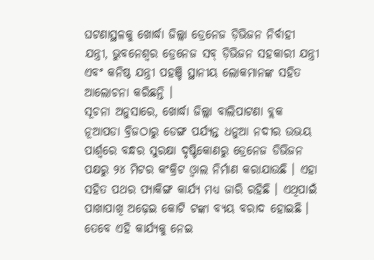ଘଟଣାସ୍ଥଳକୁ ଖୋର୍ଦ୍ଧା ଜିଲ୍ଲା ଡ୍ରେନେଜ ଡ଼ିଭିଜନ ନିର୍ବାହୀ ଯନ୍ତ୍ରୀ, ଭୁବନେଶ୍ୱର ଡ୍ରେନେଜ ସବ୍ ଡ଼ିଭିଜନ ସହକାରୀ ଯନ୍ତ୍ରୀ ଏବଂ କନିଷ୍ଠ ଯନ୍ତ୍ରୀ ପହଞ୍ଚି ସ୍ଥାନୀୟ ଲୋକମାନଙ୍କ ସହିତ ଆଲୋଚନା କରିଛନ୍ତି ।
ସୂଚନା ଅନୁସାରେ, ଖୋର୍ଦ୍ଧା ଜିଲ୍ଲା ବାଲିପାଟଣା ବ୍ଲକ ନୂଆପଡା ବ୍ରିଜଠାରୁ ଡେଙ୍ଗ ପର୍ଯ୍ୟନ୍ତ ଧନୁଆ ନଦୀର ଉଭୟ ପାର୍ଶ୍ବରେ ବନ୍ଧର ସୁରକ୍ଷା ଦୃଷ୍ଟିକୋଣରୁ ଡ୍ରେନେଜ ଡିଭିଜନ ପକ୍ଷରୁ ୨୪ ମିଟର କଂକ୍ରିଟ ଓ୍ବାଲ ନିର୍ମାଣ କରାଯାଉଛି । ଏହା ସହିତ ପଥର ପ୍ୟାକିଙ୍ଗ କାର୍ଯ୍ୟ ମଧ୍ୟ ଜାରି ରହିଛି । ଏଥିପାଇଁ ପାଖାପାଖି ଅଢ଼େଇ କୋଟି ଟଙ୍କା ବ୍ୟୟ ବରାଦ ହୋଇଛି । ତେବେ ଏହି କାର୍ଯ୍ୟକୁ ନେଇ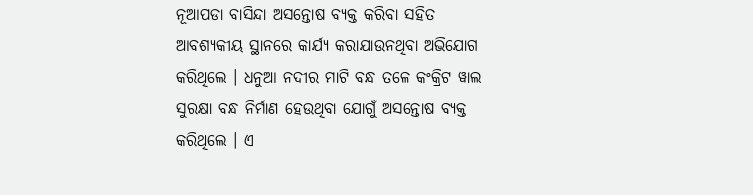ନୂଆପଡା ବାସିନ୍ଦା ଅସନ୍ତୋଷ ବ୍ୟକ୍ତ କରିବା ସହିତ ଆବଶ୍ୟକୀୟ ସ୍ଥାନରେ କାର୍ଯ୍ୟ କରାଯାଉନଥିବା ଅଭିଯୋଗ କରିଥିଲେ । ଧନୁଆ ନଦୀର ମାଟି ବନ୍ଧ ତଳେ କଂକ୍ରିଟ ୱାଲ ସୁରକ୍ଷା ବନ୍ଧ ନିର୍ମାଣ ହେଉଥିବା ଯୋଗୁଁ ଅସନ୍ତୋଷ ବ୍ୟକ୍ତ କରିଥିଲେ । ଏ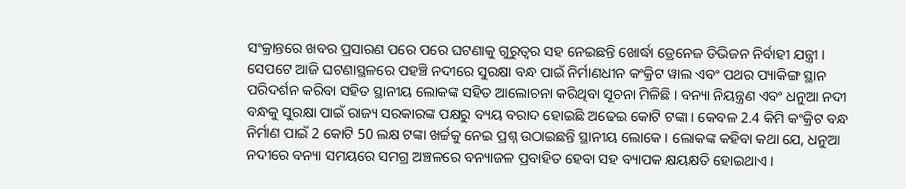ସଂକ୍ରାନ୍ତରେ ଖବର ପ୍ରସାରଣ ପରେ ପରେ ଘଟଣାକୁ ଗୁରୁତ୍ବର ସହ ନେଇଛନ୍ତି ଖୋର୍ଦ୍ଧା ଡ୍ରେନେଜ ଡିଭିଜନ ନିର୍ବାହୀ ଯନ୍ତ୍ରୀ ।
ସେପଟେ ଆଜି ଘଟଣାସ୍ଥଳରେ ପହଞ୍ଚି ନଦୀରେ ସୁରକ୍ଷା ବନ୍ଧ ପାଇଁ ନିର୍ମାଣଧୀନ କଂକ୍ରିଟ ୱାଲ ଏବଂ ପଥର ପ୍ୟାକିଙ୍ଗ ସ୍ଥାନ ପରିଦର୍ଶନ କରିବା ସହିତ ସ୍ଥାନୀୟ ଲୋକଙ୍କ ସହିତ ଆଲୋଚନା କରିଥିବା ସୂଚନା ମିଳିଛି । ବନ୍ୟା ନିୟନ୍ତ୍ରଣ ଏବଂ ଧନୁଆ ନଦୀ ବନ୍ଧକୁ ସୁରକ୍ଷା ପାଇଁ ରାଜ୍ୟ ସରକାରଙ୍କ ପକ୍ଷରୁ ବ୍ୟୟ ବରାଦ ହୋଇଛି ଅଢେଇ କୋଟି ଟଙ୍କା । କେବଳ 2.4 କିମି କଂକ୍ରିଟ ବନ୍ଧ ନିର୍ମାଣ ପାଇଁ 2 କୋଟି 50 ଲକ୍ଷ ଟଙ୍କା ଖର୍ଚ୍ଚକୁ ନେଇ ପ୍ରଶ୍ନ ଉଠାଇଛନ୍ତି ସ୍ଥାନୀୟ ଲୋକେ । ଲୋକଙ୍କ କହିବା କଥା ଯେ, ଧନୁଆ ନଦୀରେ ବନ୍ୟା ସମୟରେ ସମଗ୍ର ଅଞ୍ଚଳରେ ବନ୍ୟାଜଳ ପ୍ରବାହିତ ହେବା ସହ ବ୍ୟାପକ କ୍ଷୟକ୍ଷତି ହୋଇଥାଏ ।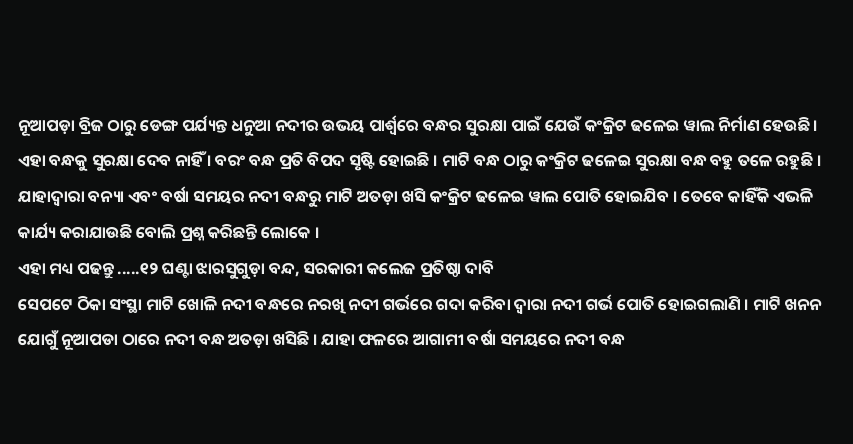ନୂଆପଡ଼ା ବ୍ରିଜ ଠାରୁ ଡେଙ୍ଗ ପର୍ଯ୍ୟନ୍ତ ଧନୁଆ ନଦୀର ଉଭୟ ପାର୍ଶ୍ବରେ ବନ୍ଧର ସୁରକ୍ଷା ପାଇଁ ଯେଉଁ କଂକ୍ରିଟ ଢଳେଇ ୱାଲ ନିର୍ମାଣ ହେଉଛି । ଏହା ବନ୍ଧକୁ ସୁରକ୍ଷା ଦେବ ନାହିଁ । ବରଂ ବନ୍ଧ ପ୍ରତି ବିପଦ ସୃଷ୍ଟି ହୋଇଛି । ମାଟି ବନ୍ଧ ଠାରୁ କଂକ୍ରିଟ ଢଳେଇ ସୁରକ୍ଷା ବନ୍ଧ ବହୁ ତଳେ ରହୁଛି । ଯାହାଦ୍ବାରା ବନ୍ୟା ଏବଂ ବର୍ଷା ସମୟର ନଦୀ ବନ୍ଧରୁ ମାଟି ଅତଡ଼ା ଖସି କଂକ୍ରିଟ ଢଳେଇ ୱାଲ ପୋତି ହୋଇଯିବ । ତେବେ କାହିଁକି ଏଭଳି କାର୍ଯ୍ୟ କରାଯାଉଛି ବୋଲି ପ୍ରଶ୍ନ କରିଛନ୍ତି ଲୋକେ ।
ଏହା ମଧ୍ୟ ପଢନ୍ତୁ .....୧୨ ଘଣ୍ଟା ଝାରସୁଗୁଡ଼ା ବନ୍ଦ, ସରକାରୀ କଲେଜ ପ୍ରତିଷ୍ଠା ଦାବି
ସେପଟେ ଠିକା ସଂସ୍ଥା ମାଟି ଖୋଳି ନଦୀ ବନ୍ଧରେ ନରଖି ନଦୀ ଗର୍ଭରେ ଗଦା କରିବା ଦ୍ବାରା ନଦୀ ଗର୍ଭ ପୋତି ହୋଇଗଲାଣି । ମାଟି ଖନନ ଯୋଗୁଁ ନୂଆପଡା ଠାରେ ନଦୀ ବନ୍ଧ ଅତଡ଼ା ଖସିଛି । ଯାହା ଫଳରେ ଆଗାମୀ ବର୍ଷା ସମୟରେ ନଦୀ ବନ୍ଧ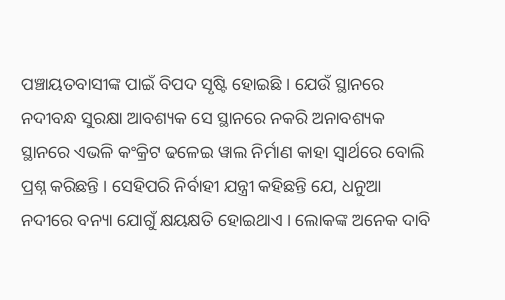ପଞ୍ଚାୟତବାସୀଙ୍କ ପାଇଁ ବିପଦ ସୃଷ୍ଟି ହୋଇଛି । ଯେଉଁ ସ୍ଥାନରେ ନଦୀବନ୍ଧ ସୁରକ୍ଷା ଆବଶ୍ୟକ ସେ ସ୍ଥାନରେ ନକରି ଅନାବଶ୍ୟକ ସ୍ଥାନରେ ଏଭଳି କଂକ୍ରିଟ ଢଳେଇ ୱାଲ ନିର୍ମାଣ କାହା ସ୍ବାର୍ଥରେ ବୋଲି ପ୍ରଶ୍ନ କରିଛନ୍ତି । ସେହିପରି ନିର୍ବାହୀ ଯନ୍ତ୍ରୀ କହିଛନ୍ତି ଯେ, ଧନୁଆ ନଦୀରେ ବନ୍ୟା ଯୋଗୁଁ କ୍ଷୟକ୍ଷତି ହୋଇଥାଏ । ଲୋକଙ୍କ ଅନେକ ଦାବି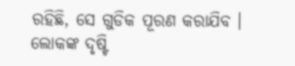ରହିଛି, ସେ ଗୁଡିକ ପୂରଣ କରାଯିବ । ଲୋକଙ୍କ ଦୃଷ୍ଟି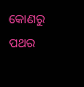କୋଣରୁ ପଥର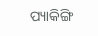ପ୍ୟାକିଙ୍ଗି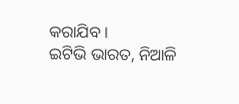କରାଯିବ ।
ଇଟିଭି ଭାରତ, ନିଆଳି